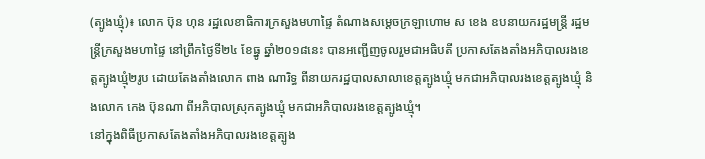(ត្បូងឃ្មុំ)៖ លោក ប៊ុន ហុន រដ្ឋលេខាធិការក្រសួងមហាផ្ទៃ តំណាងសម្ដេចក្រឡាហោម ស ខេង ឧបនាយករដ្ឋមន្ត្រី រដ្ឋមន្ត្រីក្រសួងមហាផ្ទៃ នៅព្រឹកថ្ងៃទី២៤ ខែធ្នូ ឆ្នាំ២០១៨នេះ បានអញ្ជើញចូលរួមជាអធិបតី ប្រកាសតែងតាំងអភិបាលរងខេត្តត្បូងឃ្មុំ២រូប ដោយតែងតាំងលោក ពាង ណារិទ្ធ ពីនាយករដ្ឋបាលសាលាខេត្តត្បូងឃ្មុំ មកជាអភិបាលរងខេត្តត្បូងឃ្មុំ និងលោក កេង ប៊ុនណា ពីអភិបាលស្រុកត្បូងឃ្មុំ មកជាអភិបាលរងខេត្តត្បូងឃ្មុំ។
នៅក្នុងពិធីប្រកាសតែងតាំងអភិបាលរងខេត្តត្បូង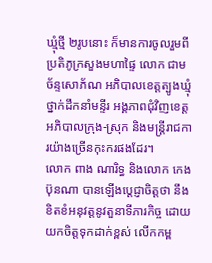ឃ្មុំថ្មី ២រូបនោះ ក៏មានការចូលរួមពី ប្រតិភូក្រសួងមហាផ្ទៃ លោក ជាម ច័ន្ទសោភ័ណ អភិបាលខេត្តត្បូងឃ្មុំ ថ្នាក់ដឹកនាំមន្ទីរ អង្គភាពជុំវិញខេត្ត អភិបាលក្រុង-ស្រុក និងមន្ត្រីរាជការយ៉ាងច្រើនកុះករផងដែរ។
លោក ពាង ណារិទ្ធ និងលោក កេង ប៊ុនណា បានឡើងប្តេជ្ញាចិត្តថា នឹងខិតខំអនុវត្តនូវតួនាទីភារកិច្ច ដោយយកចិត្តទុកដាក់ខ្ពស់ លើកកម្ព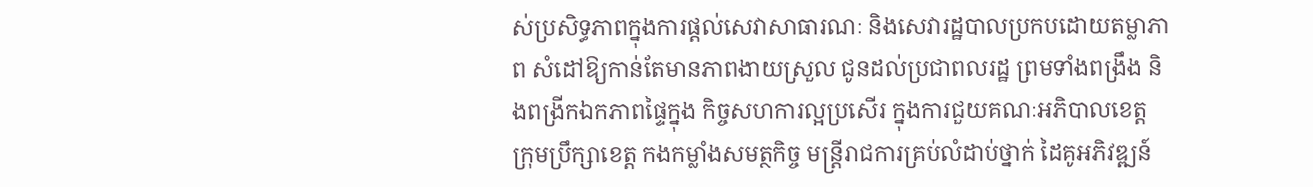ស់ប្រសិទ្ធភាពក្នុងការផ្តល់សេវាសាធារណៈ និងសេវារដ្ឋបាលប្រកបដោយតម្លាភាព សំដៅឱ្យកាន់តែមានភាពងាយស្រួល ជូនដល់ប្រជាពលរដ្ឋ ព្រមទាំងពង្រឹង និងពង្រីកឯកភាពផ្ទៃក្នុង កិច្ចសហការល្អប្រសើរ ក្នុងការជួយគណៈអភិបាលខេត្ត ក្រុមប្រឹក្សាខេត្ត កងកម្លាំងសមត្ថកិច្ច មន្ត្រីរាជការគ្រប់លំដាប់ថ្នាក់ ដៃគូអភិវឌ្ឍន៍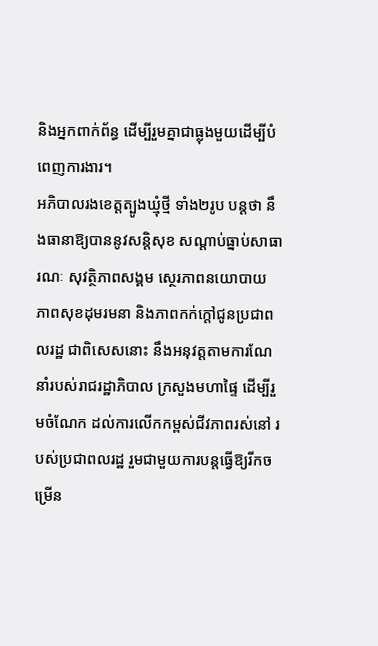និងអ្នកពាក់ព័ន្ធ ដើម្បីរួមគ្នាជាធ្លុងមួយដើម្បីបំពេញការងារ។
អភិបាលរងខេត្តត្បូងឃ្មុំថ្មី ទាំង២រូប បន្តថា នឹងធានាឱ្យបាននូវសន្តិសុខ សណ្តាប់ធ្នាប់សាធារណៈ សុវត្ថិភាពសង្គម ស្ថេរភាពនយោបាយ ភាពសុខដុមរមនា និងភាពកក់ក្តៅជូនប្រជាពលរដ្ឋ ជាពិសេសនោះ នឹងអនុវត្តតាមការណែនាំរបស់រាជរដ្ឋាភិបាល ក្រសួងមហាផ្ទៃ ដើម្បីរួមចំណែក ដល់ការលើកកម្ពស់ជីវភាពរស់នៅ របស់ប្រជាពលរដ្ឋ រួមជាមួយការបន្តធ្វើឱ្យរីកចម្រើន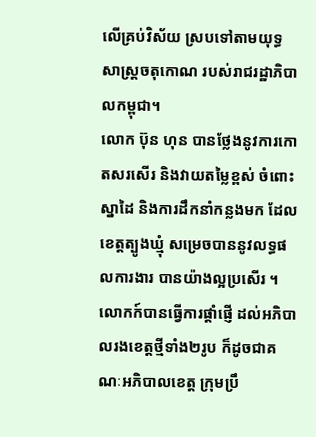លើគ្រប់វិស័យ ស្របទៅតាមយុទ្ធសាស្ត្រចតុកោណ របស់រាជរដ្ឋាភិបាលកម្ពុជា។
លោក ប៊ុន ហុន បានថ្លែងនូវការកោតសរសើរ និងវាយតម្លៃខ្ពស់ ចំពោះស្នាដៃ និងការដឹកនាំកន្លងមក ដែលខេត្តត្បូងឃ្មុំ សម្រេចបាននូវលទ្ធផលការងារ បានយ៉ាងល្អប្រសើរ ។
លោកក៍បានធ្វើការផ្តាំផ្ញើ ដល់អភិបាលរងខេត្តថ្មីទាំង២រូប ក៏ដូចជាគណៈអភិបាលខេត្ត ក្រុមប្រឹ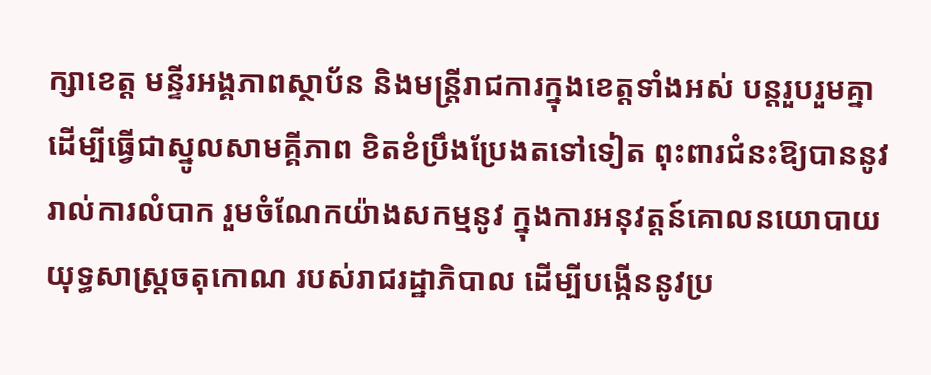ក្សាខេត្ត មន្ទីរអង្គភាពស្ថាប័ន និងមន្ត្រីរាជការក្នុងខេត្តទាំងអស់ បន្តរួបរួមគ្នា ដើម្បីធ្វើជាស្នូលសាមគ្គីភាព ខិតខំប្រឹងប្រែងតទៅទៀត ពុះពារជំនះឱ្យបាននូវរាល់ការលំបាក រួមចំណែកយ៉ាងសកម្មនូវ ក្នុងការអនុវត្តន៍គោលនយោបាយ យុទ្ធសាស្ត្រចតុកោណ របស់រាជរដ្ឋាភិបាល ដើម្បីបង្កើននូវប្រ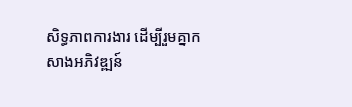សិទ្ធភាពការងារ ដើម្បីរួមគ្នាកសាងអភិវឌ្ឍន៍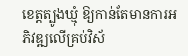ខេត្តត្បូងឃ្មុំ ឱ្យកាន់តែមានការអភិវឌ្ឍលើគ្រប់វិស័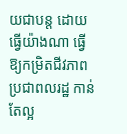យជាបន្ត ដោយធ្វើយ៉ាងណា ធ្វើឱ្យកម្រិតជីវភាពប្រជាពលរដ្ឋ កាន់តែល្អ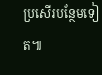ប្រសើរបន្ថែមទៀត៕